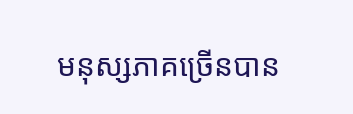មនុស្សភាគច្រើនបាន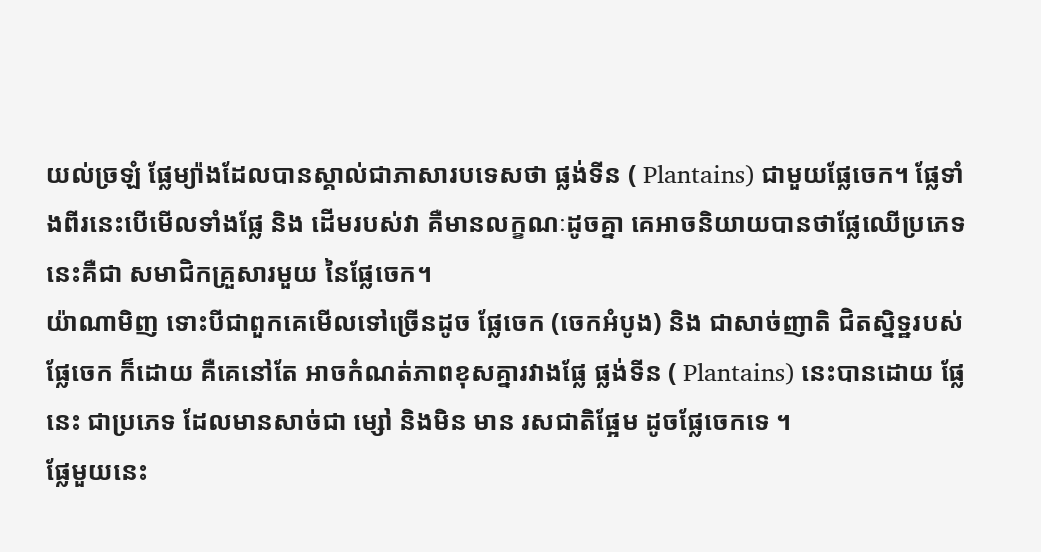យល់ច្រឡំ ផ្លែម្យ៉ាងដែលបានស្គាល់ជាភាសារបទេសថា ផ្លង់ទីន ( Plantains) ជាមួយផ្លែចេក។ ផ្លែទាំងពីរនេះបើមើលទាំងផ្លែ និង ដើមរបស់វា គឺមានលក្ខណៈដូចគ្នា គេអាចនិយាយបានថាផ្លែឈើប្រភេទនេះគឺជា សមាជិកគ្រួសារមួយ នៃផ្លែចេក។
យ៉ាណាមិញ ទោះបីជាពួកគេមើលទៅច្រើនដូច ផ្លែចេក (ចេកអំបូង) និង ជាសាច់ញាតិ ជិតស្និទ្ឋរបស់ផ្លែចេក ក៏ដោយ គឺគេនៅតែ អាចកំណត់ភាពខុសគ្នារវាងផ្លែ ផ្លង់ទីន ( Plantains) នេះបានដោយ ផ្លែ នេះ ជាប្រភេទ ដែលមានសាច់ជា ម្សៅ និងមិន មាន រសជាតិផ្អែម ដូចផ្លែចេកទេ ។
ផ្លែមួយនេះ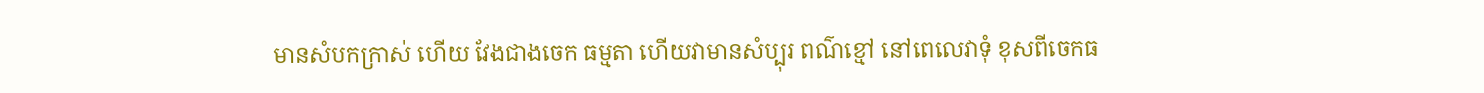មានសំបកក្រាស់ ហើយ វែងជាងចេក ធម្មតា ហើយវាមានសំប្បុរ ពណ៌ខ្មៅ នៅពេលេវាទុំ ខុសពីចេកធ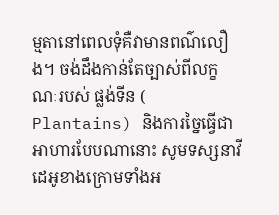ម្មតានៅពេលទុំគឺវាមានពណ៌លឿង។ ចង់ដឹងកាន់តែច្បាស់ពីលក្ខណៈរបស់ ផ្លង់ទីន ( Plantains) និងការច្នៃធ្វើជាអាហារបែបណានោះ សូមទស្សនាវីដេអូខាងក្រោមទាំងអ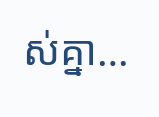ស់គ្នា…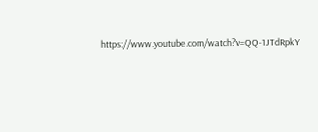https://www.youtube.com/watch?v=QQ-1JTdRpkY